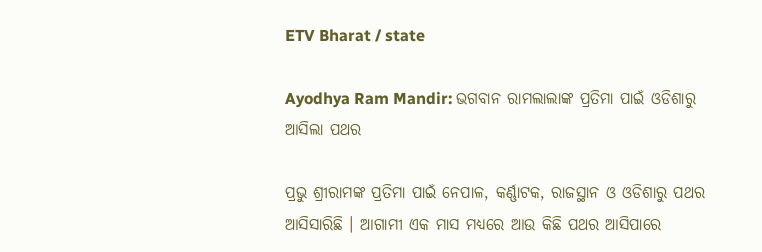ETV Bharat / state

Ayodhya Ram Mandir: ଭଗବାନ ରାମଲାଲାଙ୍କ ପ୍ରତିମା ପାଇଁ ଓଡିଶାରୁ ଆସିଲା ପଥର

ପ୍ରଭୁ ଶ୍ରୀରାମଙ୍କ ପ୍ରତିମା ପାଇଁ ନେପାଳ, କର୍ଣ୍ଣାଟକ, ରାଜସ୍ଥାନ ଓ ଓଡିଶାରୁ ପଥର ଆସିସାରିଛି । ଆଗାମୀ ଏକ ମାସ ମଧ୍ୟରେ ଆଉ କିଛି ପଥର ଆସିପାରେ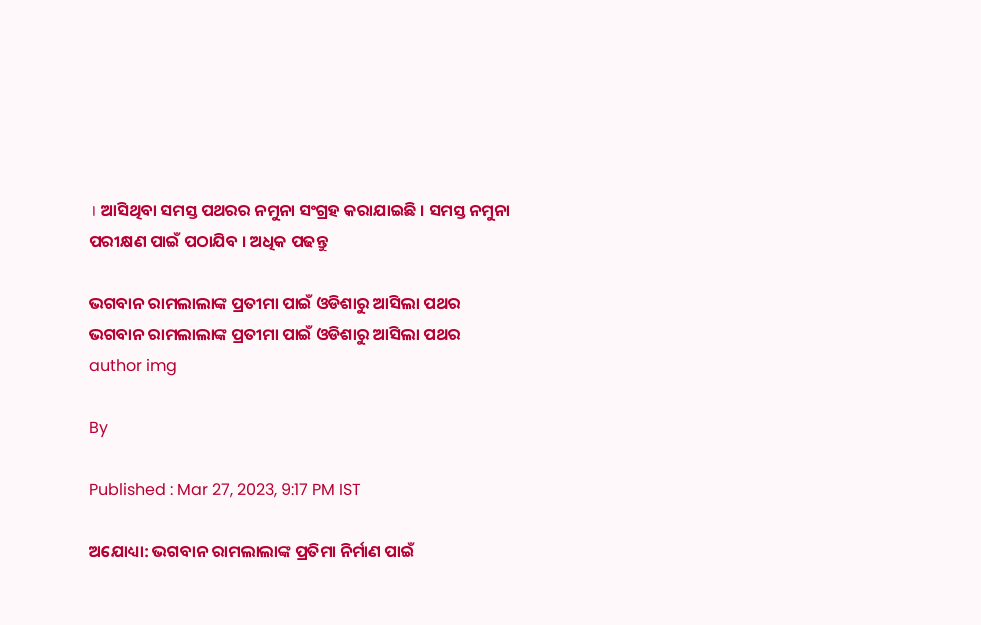। ଆସିଥିବା ସମସ୍ତ ପଥରର ନମୁନା ସଂଗ୍ରହ କରାଯାଇଛି । ସମସ୍ତ ନମୁନା ପରୀକ୍ଷଣ ପାଇଁ ପଠାଯିବ । ଅଧିକ ପଢନ୍ତୁ

ଭଗବାନ ରାମଲାଲାଙ୍କ ପ୍ରତୀମା ପାଇଁ ଓଡିଶାରୁ ଆସିଲା ପଥର
ଭଗବାନ ରାମଲାଲାଙ୍କ ପ୍ରତୀମା ପାଇଁ ଓଡିଶାରୁ ଆସିଲା ପଥର
author img

By

Published : Mar 27, 2023, 9:17 PM IST

ଅଯୋଧ୍ୟା: ଭଗବାନ ରାମଲାଲାଙ୍କ ପ୍ରତିମା ନିର୍ମାଣ ପାଇଁ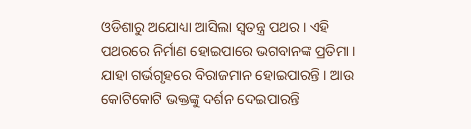ଓଡିଶାରୁ ଅଯୋଧ୍ୟା ଆସିଲା ସ୍ବତନ୍ତ୍ର ପଥର । ଏହି ପଥରରେ ନିର୍ମାଣ ହୋଇପାରେ ଭଗବାନଙ୍କ ପ୍ରତିମା । ଯାହା ଗର୍ଭଗୃହରେ ବିରାଜମାନ ହୋଇପାରନ୍ତି । ଆଉ କୋଟିକୋଟି ଭକ୍ତଙ୍କୁ ଦର୍ଶନ ଦେଇପାରନ୍ତି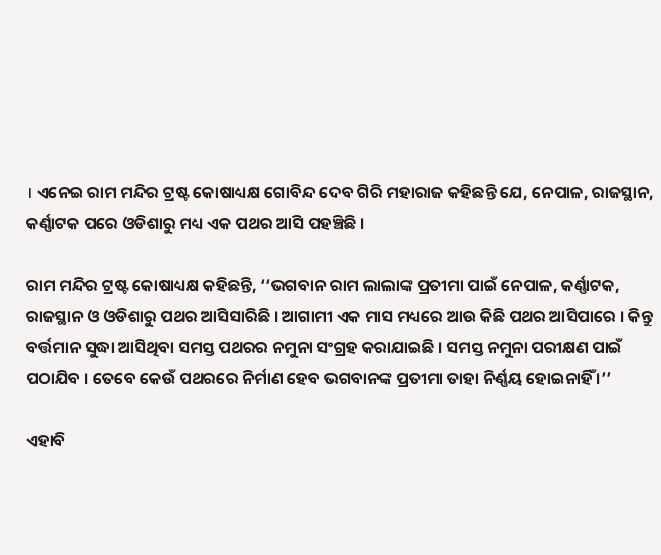। ଏନେଇ ରାମ ମନ୍ଦିର ଟ୍ରଷ୍ଟ କୋଷାଧ୍ୟକ୍ଷ ଗୋବିନ୍ଦ ଦେବ ଗିରି ମହାରାଜ କହିଛନ୍ତି ଯେ, ନେପାଳ, ରାଜସ୍ଥାନ, କର୍ଣ୍ଣାଟକ ପରେ ଓଡିଶାରୁ ମଧ୍ୟ ଏକ ପଥର ଆସି ପହଞ୍ଚିଛି ।

ରାମ ମନ୍ଦିର ଟ୍ରଷ୍ଟ କୋଷାଧ୍ୟକ୍ଷ କହିଛନ୍ତି, ‘‘ଭଗବାନ ରାମ ଲାଲାଙ୍କ ପ୍ରତୀମା ପାଇଁ ନେପାଳ, କର୍ଣ୍ଣାଟକ, ରାଜସ୍ଥାନ ଓ ଓଡିଶାରୁ ପଥର ଆସିସାରିଛି । ଆଗାମୀ ଏକ ମାସ ମଧ୍ୟରେ ଆଉ କିଛି ପଥର ଆସିପାରେ । କିନ୍ତୁ ବର୍ତ୍ତମାନ ସୁଦ୍ଧା ଆସିଥିବା ସମସ୍ତ ପଥରର ନମୁନା ସଂଗ୍ରହ କରାଯାଇଛି । ସମସ୍ତ ନମୁନା ପରୀକ୍ଷଣ ପାଇଁ ପଠାଯିବ । ତେବେ କେଉଁ ପଥରରେ ନିର୍ମାଣ ହେବ ଭଗବାନଙ୍କ ପ୍ରତୀମା ତାହା ନିର୍ଣ୍ଣୟ ହୋଇନାହିଁ ।’’

ଏହାବି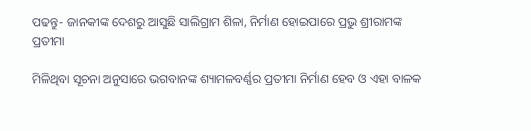ପଢନ୍ତୁ- ଜାନକୀଙ୍କ ଦେଶରୁ ଆସୁଛି ସାଲିଗ୍ରାମ ଶିଳା, ନିର୍ମାଣ ହୋଇପାରେ ପ୍ରଭୁ ଶ୍ରୀରାମଙ୍କ ପ୍ରତୀମା

ମିଳିଥିବା ସୂଚନା ଅନୁସାରେ ଭଗବାନଙ୍କ ଶ୍ୟାମଳବର୍ଣ୍ଣର ପ୍ରତୀମା ନିର୍ମାଣ ହେବ ଓ ଏହା ବାଳକ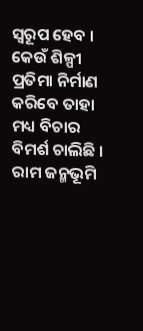ସ୍ବରୂପ ହେବ । କେଉଁ ଶିଳ୍ପୀ ପ୍ରତିମା ନିର୍ମାଣ କରିବେ ତାହା ମଧ୍ୟ ବିଚାର ବିମର୍ଶ ଚାଲିଛି । ରାମ ଜନ୍ମଭୂମି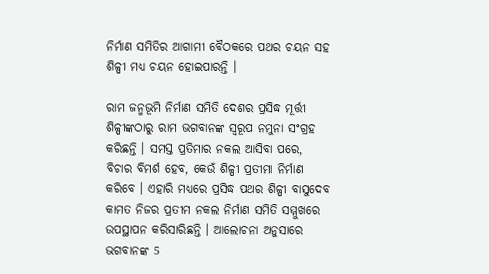ନିର୍ମାଣ ସମିତିର ଆଗାମୀ ବୈଠକରେ ପଥର ଚୟନ ସହ ଶିଳ୍ପୀ ମଧ୍ୟ ଚୟନ ହୋଇପାରନ୍ତି ।

ରାମ ଜନ୍ମଭୂମି ନିର୍ମାଣ ସମିତି ଦେଶର ପ୍ରସିଦ୍ଧ ମୂର୍ତ୍ତୀ ଶିଳ୍ପୀଙ୍କଠାରୁ ରାମ ଭଗବାନଙ୍କ ସ୍ବରୂପ ନମୁନା ସଂଗ୍ରହ କରିଛନ୍ତି । ସମସ୍ତ ପ୍ରତିମାର ନକଲ ଆସିବା ପରେ, ବିଚାର ବିମର୍ଶ ହେବ, କେଉଁ ଶିଳ୍ପୀ ପ୍ରତୀମା ନିର୍ମାଣ କରିବେ । ଏହାରି ମଧ୍ୟରେ ପ୍ରସିଦ୍ଧ ପଥର ଶିଳ୍ପୀ ବାସୁଦେବ କାମତ ନିଜର ପ୍ରତୀମ ନକଲ ନିର୍ମାଣ ସମିତି ସମ୍ମୁଖରେ ଉପସ୍ଥାପନ କରିସାରିଛନ୍ତି । ଆଲୋଚନା ଅନୁସାରେ ଭଗବାନଙ୍କ 5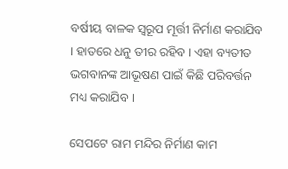ବର୍ଷୀୟ ବାଳକ ସ୍ବରୂପ ମୂର୍ତ୍ତୀ ନିର୍ମାଣ କରାଯିବ । ହାତରେ ଧନୁ ତୀର ରହିବ । ଏହା ବ୍ୟତୀତ ଭଗବାନଙ୍କ ଆଭୂଷଣ ପାଇଁ କିଛି ପରିବର୍ତ୍ତନ ମଧ୍ୟ କରାଯିବ ।

ସେପଟେ ରାମ ମନ୍ଦିର ନିର୍ମାଣ କାମ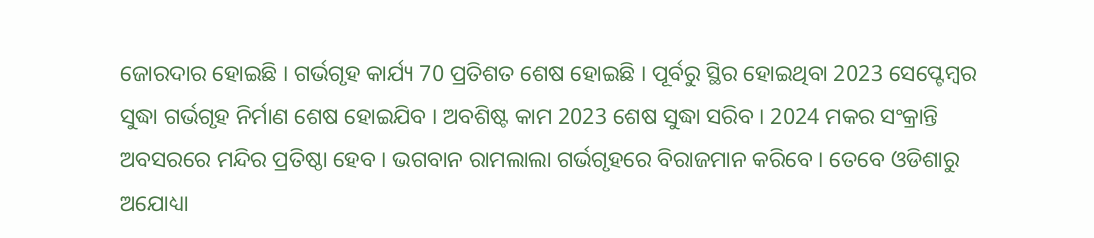ଜୋରଦାର ହୋଇଛି । ଗର୍ଭଗୃହ କାର୍ଯ୍ୟ 70 ପ୍ରତିଶତ ଶେଷ ହୋଇଛି । ପୂର୍ବରୁ ସ୍ଥିର ହୋଇଥିବା 2023 ସେପ୍ଟେମ୍ବର ସୁଦ୍ଧା ଗର୍ଭଗୃହ ନିର୍ମାଣ ଶେଷ ହୋଇଯିବ । ଅବଶିଷ୍ଟ କାମ 2023 ଶେଷ ସୁଦ୍ଧା ସରିବ । 2024 ମକର ସଂକ୍ରାନ୍ତି ଅବସରରେ ମନ୍ଦିର ପ୍ରତିଷ୍ଠା ହେବ । ଭଗବାନ ରାମଲାଲା ଗର୍ଭଗୃହରେ ବିରାଜମାନ କରିବେ । ତେବେ ଓଡିଶାରୁ ଅଯୋଧ୍ୟା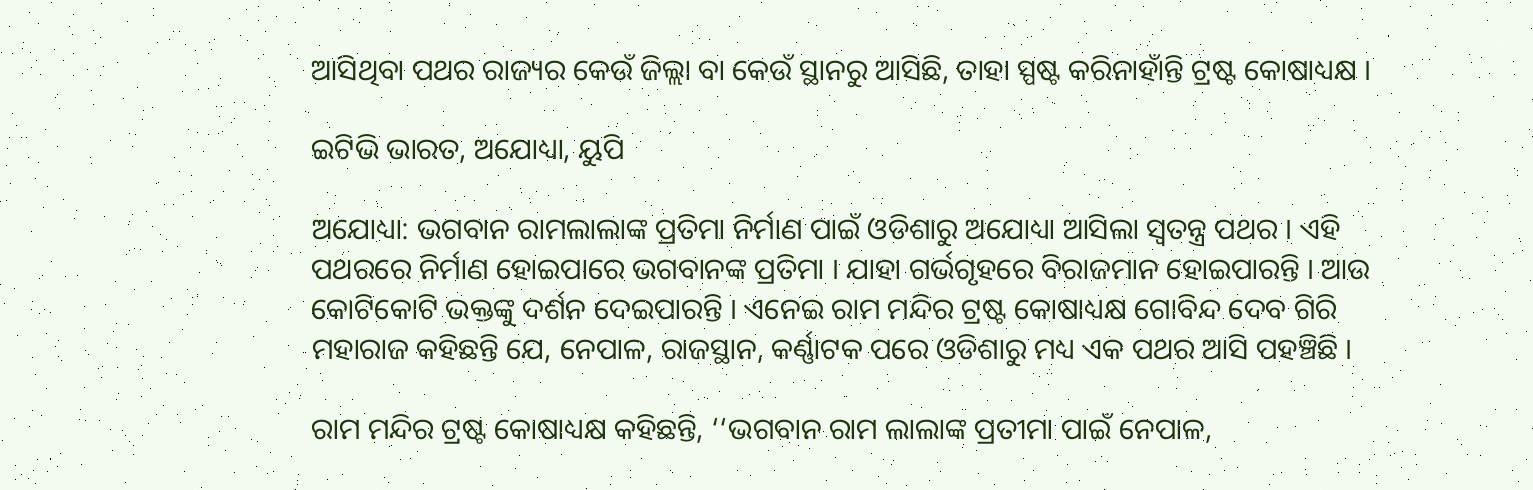ଆସିଥିବା ପଥର ରାଜ୍ୟର କେଉଁ ଜିଲ୍ଲା ବା କେଉଁ ସ୍ଥାନରୁ ଆସିଛି, ତାହା ସ୍ପଷ୍ଟ କରିନାହାଁନ୍ତି ଟ୍ରଷ୍ଟ କୋଷାଧ୍ୟକ୍ଷ ।

ଇଟିଭି ଭାରତ, ଅଯୋଧ୍ୟା, ୟୁପି

ଅଯୋଧ୍ୟା: ଭଗବାନ ରାମଲାଲାଙ୍କ ପ୍ରତିମା ନିର୍ମାଣ ପାଇଁ ଓଡିଶାରୁ ଅଯୋଧ୍ୟା ଆସିଲା ସ୍ବତନ୍ତ୍ର ପଥର । ଏହି ପଥରରେ ନିର୍ମାଣ ହୋଇପାରେ ଭଗବାନଙ୍କ ପ୍ରତିମା । ଯାହା ଗର୍ଭଗୃହରେ ବିରାଜମାନ ହୋଇପାରନ୍ତି । ଆଉ କୋଟିକୋଟି ଭକ୍ତଙ୍କୁ ଦର୍ଶନ ଦେଇପାରନ୍ତି । ଏନେଇ ରାମ ମନ୍ଦିର ଟ୍ରଷ୍ଟ କୋଷାଧ୍ୟକ୍ଷ ଗୋବିନ୍ଦ ଦେବ ଗିରି ମହାରାଜ କହିଛନ୍ତି ଯେ, ନେପାଳ, ରାଜସ୍ଥାନ, କର୍ଣ୍ଣାଟକ ପରେ ଓଡିଶାରୁ ମଧ୍ୟ ଏକ ପଥର ଆସି ପହଞ୍ଚିଛି ।

ରାମ ମନ୍ଦିର ଟ୍ରଷ୍ଟ କୋଷାଧ୍ୟକ୍ଷ କହିଛନ୍ତି, ‘‘ଭଗବାନ ରାମ ଲାଲାଙ୍କ ପ୍ରତୀମା ପାଇଁ ନେପାଳ,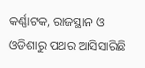କର୍ଣ୍ଣାଟକ, ରାଜସ୍ଥାନ ଓ ଓଡିଶାରୁ ପଥର ଆସିସାରିଛି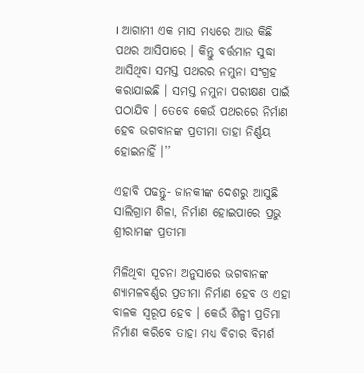। ଆଗାମୀ ଏକ ମାସ ମଧ୍ୟରେ ଆଉ କିଛି ପଥର ଆସିପାରେ । କିନ୍ତୁ ବର୍ତ୍ତମାନ ସୁଦ୍ଧା ଆସିଥିବା ସମସ୍ତ ପଥରର ନମୁନା ସଂଗ୍ରହ କରାଯାଇଛି । ସମସ୍ତ ନମୁନା ପରୀକ୍ଷଣ ପାଇଁ ପଠାଯିବ । ତେବେ କେଉଁ ପଥରରେ ନିର୍ମାଣ ହେବ ଭଗବାନଙ୍କ ପ୍ରତୀମା ତାହା ନିର୍ଣ୍ଣୟ ହୋଇନାହିଁ ।’’

ଏହାବି ପଢନ୍ତୁ- ଜାନକୀଙ୍କ ଦେଶରୁ ଆସୁଛି ସାଲିଗ୍ରାମ ଶିଳା, ନିର୍ମାଣ ହୋଇପାରେ ପ୍ରଭୁ ଶ୍ରୀରାମଙ୍କ ପ୍ରତୀମା

ମିଳିଥିବା ସୂଚନା ଅନୁସାରେ ଭଗବାନଙ୍କ ଶ୍ୟାମଳବର୍ଣ୍ଣର ପ୍ରତୀମା ନିର୍ମାଣ ହେବ ଓ ଏହା ବାଳକ ସ୍ବରୂପ ହେବ । କେଉଁ ଶିଳ୍ପୀ ପ୍ରତିମା ନିର୍ମାଣ କରିବେ ତାହା ମଧ୍ୟ ବିଚାର ବିମର୍ଶ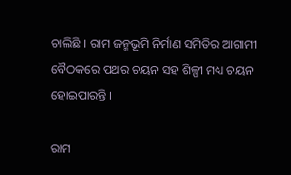ଚାଲିଛି । ରାମ ଜନ୍ମଭୂମି ନିର୍ମାଣ ସମିତିର ଆଗାମୀ ବୈଠକରେ ପଥର ଚୟନ ସହ ଶିଳ୍ପୀ ମଧ୍ୟ ଚୟନ ହୋଇପାରନ୍ତି ।

ରାମ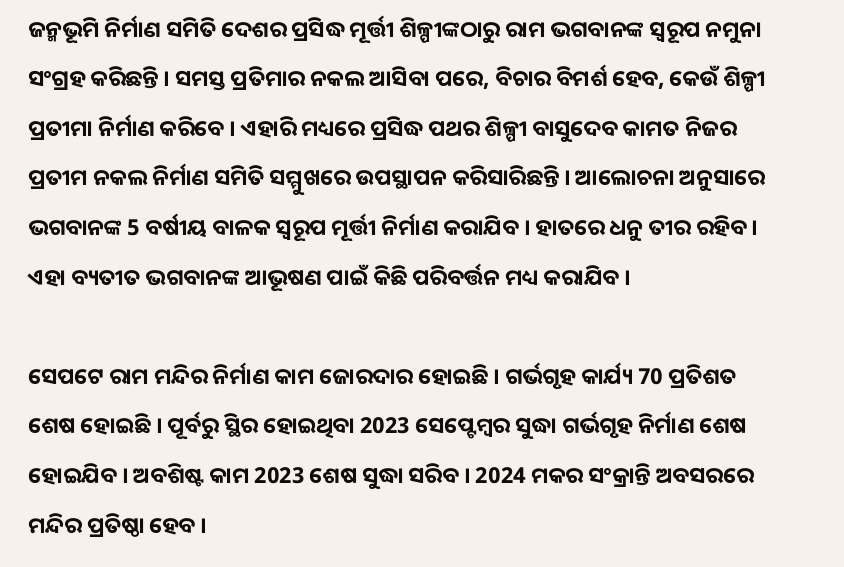ଜନ୍ମଭୂମି ନିର୍ମାଣ ସମିତି ଦେଶର ପ୍ରସିଦ୍ଧ ମୂର୍ତ୍ତୀ ଶିଳ୍ପୀଙ୍କଠାରୁ ରାମ ଭଗବାନଙ୍କ ସ୍ବରୂପ ନମୁନା ସଂଗ୍ରହ କରିଛନ୍ତି । ସମସ୍ତ ପ୍ରତିମାର ନକଲ ଆସିବା ପରେ, ବିଚାର ବିମର୍ଶ ହେବ, କେଉଁ ଶିଳ୍ପୀ ପ୍ରତୀମା ନିର୍ମାଣ କରିବେ । ଏହାରି ମଧ୍ୟରେ ପ୍ରସିଦ୍ଧ ପଥର ଶିଳ୍ପୀ ବାସୁଦେବ କାମତ ନିଜର ପ୍ରତୀମ ନକଲ ନିର୍ମାଣ ସମିତି ସମ୍ମୁଖରେ ଉପସ୍ଥାପନ କରିସାରିଛନ୍ତି । ଆଲୋଚନା ଅନୁସାରେ ଭଗବାନଙ୍କ 5 ବର୍ଷୀୟ ବାଳକ ସ୍ବରୂପ ମୂର୍ତ୍ତୀ ନିର୍ମାଣ କରାଯିବ । ହାତରେ ଧନୁ ତୀର ରହିବ । ଏହା ବ୍ୟତୀତ ଭଗବାନଙ୍କ ଆଭୂଷଣ ପାଇଁ କିଛି ପରିବର୍ତ୍ତନ ମଧ୍ୟ କରାଯିବ ।

ସେପଟେ ରାମ ମନ୍ଦିର ନିର୍ମାଣ କାମ ଜୋରଦାର ହୋଇଛି । ଗର୍ଭଗୃହ କାର୍ଯ୍ୟ 70 ପ୍ରତିଶତ ଶେଷ ହୋଇଛି । ପୂର୍ବରୁ ସ୍ଥିର ହୋଇଥିବା 2023 ସେପ୍ଟେମ୍ବର ସୁଦ୍ଧା ଗର୍ଭଗୃହ ନିର୍ମାଣ ଶେଷ ହୋଇଯିବ । ଅବଶିଷ୍ଟ କାମ 2023 ଶେଷ ସୁଦ୍ଧା ସରିବ । 2024 ମକର ସଂକ୍ରାନ୍ତି ଅବସରରେ ମନ୍ଦିର ପ୍ରତିଷ୍ଠା ହେବ ।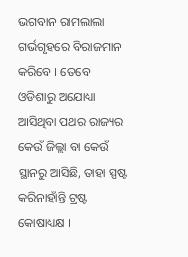ଭଗବାନ ରାମଲାଲା ଗର୍ଭଗୃହରେ ବିରାଜମାନ କରିବେ । ତେବେ ଓଡିଶାରୁ ଅଯୋଧ୍ୟା ଆସିଥିବା ପଥର ରାଜ୍ୟର କେଉଁ ଜିଲ୍ଲା ବା କେଉଁ ସ୍ଥାନରୁ ଆସିଛି, ତାହା ସ୍ପଷ୍ଟ କରିନାହାଁନ୍ତି ଟ୍ରଷ୍ଟ କୋଷାଧ୍ୟକ୍ଷ ।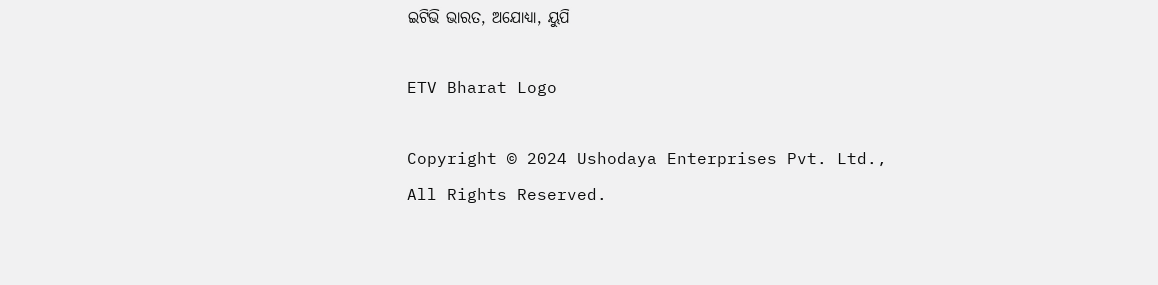ଇଟିଭି ଭାରତ, ଅଯୋଧ୍ୟା, ୟୁପି

ETV Bharat Logo

Copyright © 2024 Ushodaya Enterprises Pvt. Ltd., All Rights Reserved.